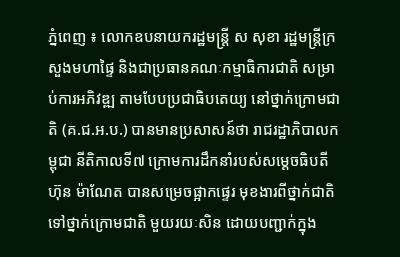ភ្នំពេញ ៖ លោកឧបនាយករដ្ឋមន្រ្តី ស សុខា រដ្ឋមន្រ្តីក្រសួងមហាផ្ទៃ និងជាប្រធានគណៈកម្មាធិការជាតិ សម្រាប់ការអភិវឌ្ឍ តាមបែបប្រជាធិបតេយ្យ នៅថ្នាក់ក្រោមជាតិ (គ.ជ.អ.ប.) បានមានប្រសាសន៍ថា រាជរដ្ឋាភិបាលកម្ពុជា នីតិកាលទី៧ ក្រោមការដឹកនាំរបស់សម្ដេចធិបតី ហ៊ុន ម៉ាណែត បានសម្រេចផ្អាកផ្ទេរ មុខងារពីថ្នាក់ជាតិ ទៅថ្នាក់ក្រោមជាតិ មួយរយៈសិន ដោយបញ្ជាក់ក្នុង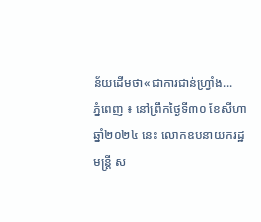ន័យដើមថា«ជាការជាន់ហ្វ្រាំង...
ភ្នំពេញ ៖ នៅព្រឹកថ្ងៃទី៣០ ខែសីហា ឆ្នាំ២០២៤ នេះ លោកឧបនាយករដ្ឋមន្ត្រី ស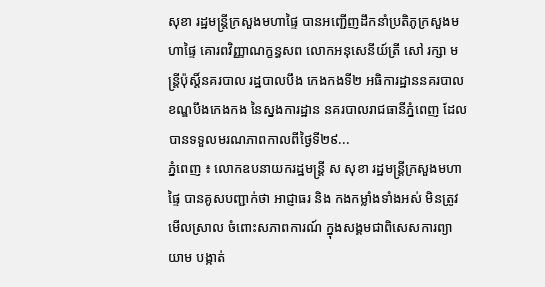សុខា រដ្ឋមន្ត្រីក្រសួងមហាផ្ទៃ បានអញ្ជើញដឹកនាំប្រតិភូក្រសួងមហាផ្ទៃ គោរពវិញ្ញាណក្ខន្ធសព លោកអនុសេនីយ៍ត្រី សៅ រក្សា មន្ត្រីប៉ុស្តិ៍នគរបាល រដ្ឋបាលបឹង កេងកងទី២ អធិការដ្ឋាននគរបាលខណ្ឌបឹងកេងកង នៃស្នងការដ្ឋាន នគរបាលរាជធានីភ្នំពេញ ដែលបានទទួលមរណភាពកាលពីថ្ងៃទី២៩...
ភ្នំពេញ ៖ លោកឧបនាយករដ្ឋមន្ត្រី ស សុខា រដ្ឋមន្ត្រីក្រសួងមហាផ្ទៃ បានគូសបញ្ជាក់ថា អាជ្ញាធរ និង កងកម្លាំងទាំងអស់ មិនត្រូវមើលស្រាល ចំពោះសភាពការណ៍ ក្នុងសង្គមជាពិសេសការព្យាយាម បង្កាត់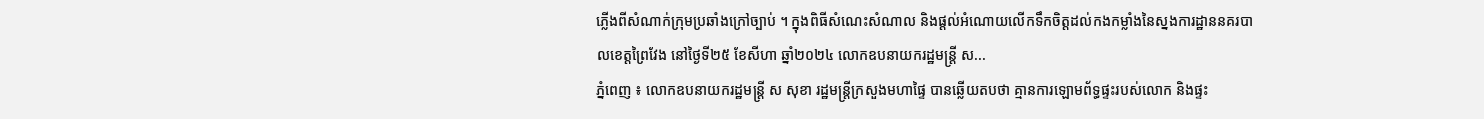ភ្លើងពីសំណាក់ក្រុមប្រឆាំងក្រៅច្បាប់ ។ ក្នុងពិធីសំណេះសំណាល និងផ្ដល់អំណោយលើកទឹកចិត្តដល់កងកម្លាំងនៃស្នងការដ្ឋាននគរបាលខេត្តព្រៃវែង នៅថ្ងៃទី២៥ ខែសីហា ឆ្នាំ២០២៤ លោកឧបនាយករដ្ឋមន្ត្រី ស...
ភ្នំពេញ ៖ លោកឧបនាយករដ្ឋមន្ដ្រី ស សុខា រដ្ឋមន្ដ្រីក្រសួងមហាផ្ទៃ បានឆ្លើយតបថា គ្មានការឡោមព័ទ្ធផ្ទះរបស់លោក និងផ្ទះ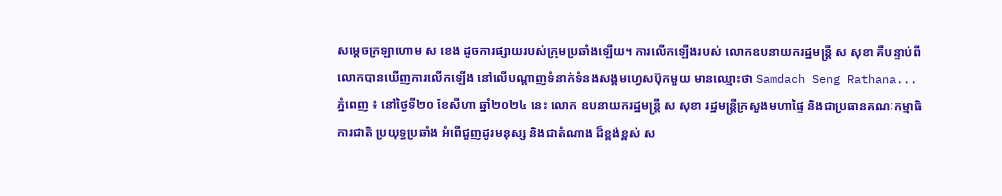សម្ដេចក្រឡាហោម ស ខេង ដូចការផ្សាយរបស់ក្រុមប្រឆាំងឡើយ។ ការលើកឡើងរបស់ លោកឧបនាយករដ្ឋមន្ត្រី ស សុខា គឺបន្ទាប់ពីលោកបានឃើញការលើកឡើង នៅលើបណ្ដាញទំនាក់ទំនងសង្គមហ្វេសប៊ុកមួយ មានឈ្មោះថា Samdach Seng Rathana...
ភ្នំពេញ ៖ នៅថ្ងៃទី២០ ខែសីហា ឆ្នាំ២០២៤ នេះ លោក ឧបនាយករដ្ឋមន្ត្រី ស សុខា រដ្ឋមន្ត្រីក្រសួងមហាផ្ទៃ និងជាប្រធានគណៈកម្មាធិការជាតិ ប្រយុទ្ធប្រឆាំង អំពើជួញដូរមនុស្ស និងជាតំណាង ដ៏ខ្ពង់ខ្ពស់ ស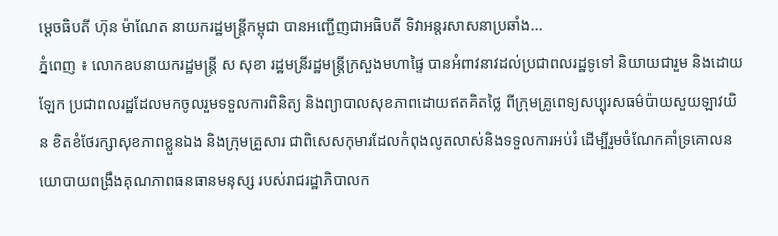ម្តេចធិបតី ហ៊ុន ម៉ាណែត នាយករដ្ឋមន្ត្រីកម្ពុជា បានអញ្ជើញជាអធិបតី ទិវាអន្តរសាសនាប្រឆាំង...
ភ្នំពេញ ៖ លោកឧបនាយករដ្ឋមន្រ្តី ស សុខា រដ្ឋមន្រីរដ្ឋមន្រ្តីក្រសួងមហាផ្ទៃ បានអំពាវនាវដល់ប្រជាពលរដ្ឋទូទៅ និយាយជារួម និងដោយឡែក ប្រជាពលរដ្ឋដែលមកចូលរួមទទួលការពិនិត្យ និងព្យាបាលសុខភាពដោយឥតគិតថ្លៃ ពីក្រុមគ្រូពេទ្យសប្បុរសធម៌ប៉ាយសួយឡាវយិន ខិតខំថែរក្សាសុខភាពខ្លួនឯង និងក្រុមគ្រួសារ ជាពិសេសកុមារដែលកំពុងលូតលាស់និងទទួលការអប់រំ ដើម្បីរួមចំណែកគាំទ្រគោលនយោបាយពង្រឹងគុណភាពធនធានមនុស្ស របស់រាជរដ្ឋាភិបាលក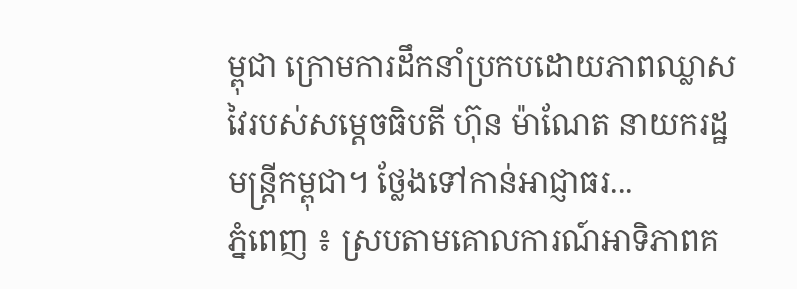ម្ពុជា ក្រោមការដឹកនាំប្រកបដោយភាពឈ្លាសវៃរបស់សម្ដេចធិបតី ហ៊ុន ម៉ាណែត នាយករដ្ឋមន្រ្តីកម្ពុជា។ ថ្លែងទៅកាន់អាជ្ញាធរ...
ភ្នំពេញ ៖ ស្របតាមគោលការណ៍អាទិភាពគ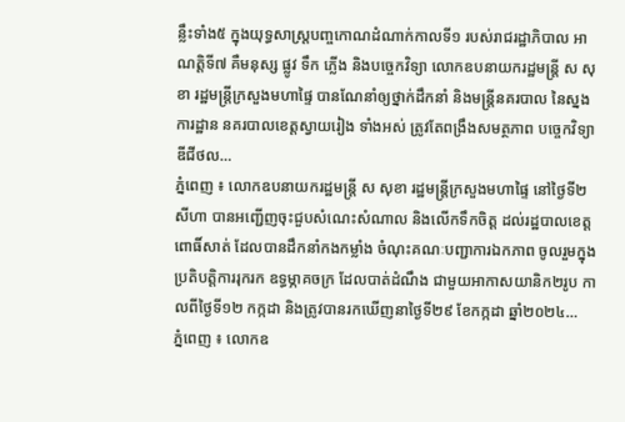ន្លឹះទាំង៥ ក្នុងយុទ្ធសាស្ត្របញ្ចកោណដំណាក់កាលទី១ របស់រាជរដ្ឋាភិបាល អាណត្តិទី៧ គឺមនុស្ស ផ្លូវ ទឹក ភ្លើង និងបច្ចេកវិទ្យា លោកឧបនាយករដ្ឋមន្ដ្រី ស សុខា រដ្ឋមន្ត្រីក្រសួងមហាផ្ទៃ បានណែនាំឲ្យថ្នាក់ដឹកនាំ និងមន្ត្រីនគរបាល នៃស្នងការដ្ឋាន នគរបាលខេត្តស្វាយរៀង ទាំងអស់ ត្រូវតែពង្រឹងសមត្ថភាព បច្ចេកវិទ្យាឌីជីថល...
ភ្នំពេញ ៖ លោកឧបនាយករដ្ឋមន្រ្តី ស សុខា រដ្ឋមន្រ្តីក្រសួងមហាផ្ទៃ នៅថ្ងៃទី២ សីហា បានអញ្ជើញចុះជួបសំណេះសំណាល និងលើកទឹកចិត្ត ដល់រដ្ឋបាលខេត្តពោធិ៍សាត់ ដែលបានដឹកនាំកងកម្លាំង ចំណុះគណៈបញ្ជាការឯកភាព ចូលរួមក្នុងប្រតិបត្តិការរុករក ឧទ្ធម្ភាគចក្រ ដែលបាត់ដំណឹង ជាមួយអាកាសយានិក២រូប កាលពីថ្ងៃទី១២ កក្កដា និងត្រូវបានរកឃើញនាថ្ងៃទី២៩ ខែកក្កដា ឆ្នាំ២០២៤...
ភ្នំពេញ ៖ លោកឧ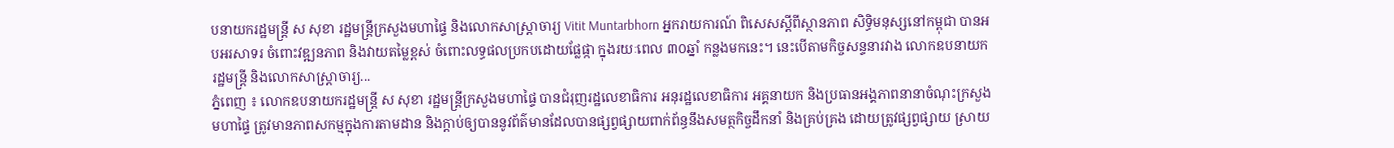បនាយករដ្ឋមន្ត្រី ស សុខា រដ្ឋមន្ត្រីក្រសួងមហាផ្ទៃ និងលោកសាស្ត្រាចារ្យ Vitit Muntarbhorn អ្នករាយការណ៍ ពិសេសស្តីពីស្ថានភាព សិទ្ធិមនុស្សនៅកម្ពុជា បានអបអរសាទរ ចំពោះវឌ្ឍនភាព និងវាយតម្លៃខ្ពស់ ចំពោះលទ្ធផលប្រកបដោយផ្លែផ្កា ក្នុងរយៈពេល ៣០ឆ្នាំ កន្លងមកនេះ។ នេះបើតាមកិច្ចសន្ទនារវាង លោកឧបនាយករដ្ឋមន្ត្រី និងលោកសាស្ត្រាចារ្យ...
ភ្នំពេញ ៖ លោកឧបនាយករដ្ឋមន្ត្រី ស សុខា រដ្ឋមន្ត្រីក្រសួងមហាផ្ទៃ បានជំរុញរដ្ឋលេខាធិការ អនុរដ្ឋលេខាធិការ អគ្គនាយក និងប្រធានអង្គភាពនានាចំណុះក្រសួងមហាផ្ទៃ ត្រូវមានភាពសកម្មក្នុងការតាមដាន និងក្តាប់ឲ្យបាននូវព័ត៌មានដែលបានផ្សព្វផ្សាយពាក់ព័ន្ធនឹងសមត្ថកិច្ចដឹកនាំ និងគ្រប់គ្រង ដោយត្រូវផ្សព្វផ្សាយ ស្រាយ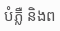បំភ្លឺ និងព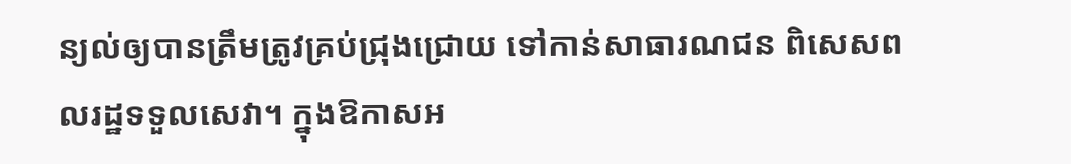ន្យល់ឲ្យបានត្រឹមត្រូវគ្រប់ជ្រុងជ្រោយ ទៅកាន់សាធារណជន ពិសេសពលរដ្ឋទទួលសេវា។ ក្នុងឱកាសអ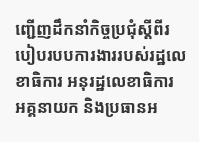ញ្ជើញដឹកនាំកិច្ចប្រជុំស្តីពីរបៀបរបបការងាររបស់រដ្ឋលេខាធិការ អនុរដ្ឋលេខាធិការ អគ្គនាយក និងប្រធានអ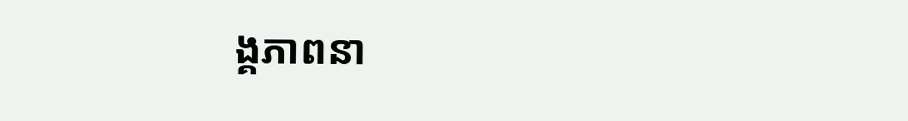ង្គភាពនា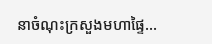នាចំណុះក្រសួងមហាផ្ទៃ...